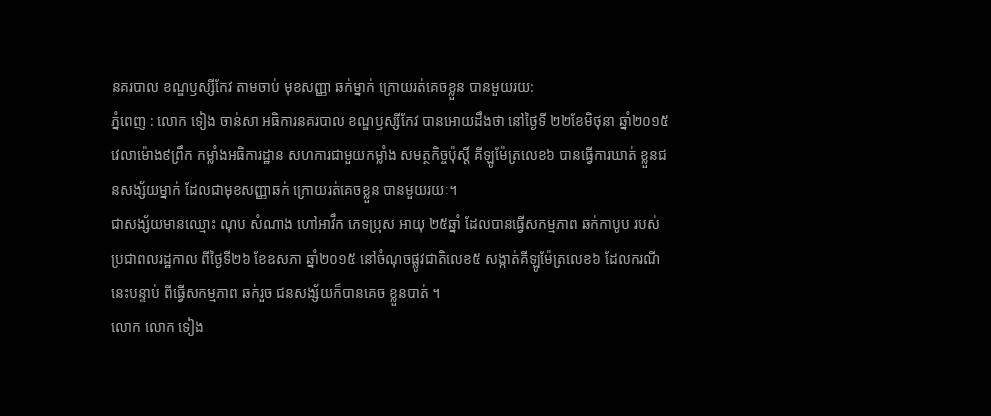នគរបាល ខណ្ឌឫស្សីកែវ តាមចាប់ មុខសញ្ញា ឆក់ម្នាក់ ក្រោយរត់គេចខ្លួន បានមួយរយ:
ភ្នំពេញ : លោក ទៀង ចាន់សា អធិការនគរបាល ខណ្ឌឫស្សីកែវ បានអោយដឹងថា នៅថ្ងៃទី ២២ខែមិថុនា ឆ្នាំ២០១៥ វេលាម៉ោង៩ព្រឹក កម្លាំងអធិការដ្ឋាន សហការជាមួយកម្លាំង សមត្ថកិច្ចប៉ុស្តិ៍ គីឡូម៉ែត្រលេខ៦ បានធ្វើការឃាត់ ខ្លួនជនសង្ស័យម្នាក់ ដែលជាមុខសញ្ញាឆក់ ក្រោយរត់គេចខ្លួន បានមួយរយៈ។
ជាសង្ស័យមានឈ្មោះ ណុប សំណាង ហៅអាវឹក ភេទប្រុស អាយុ ២៥ឆ្នាំ ដែលបានធ្វើសកម្មភាព ឆក់កាបូប របស់ប្រជាពលរដ្ឋកាល ពីថ្ងៃទី២៦ ខែឧសភា ឆ្នាំ២០១៥ នៅចំណុចផ្លូវជាតិលេខ៥ សង្កាត់គីឡូម៉ែត្រលេខ៦ ដែលករណីនេះបន្ទាប់ ពីធ្វើសកម្មភាព ឆក់រួច ជនសង្ស័យក៏បានគេច ខ្លួនបាត់ ។
លោក លោក ទៀង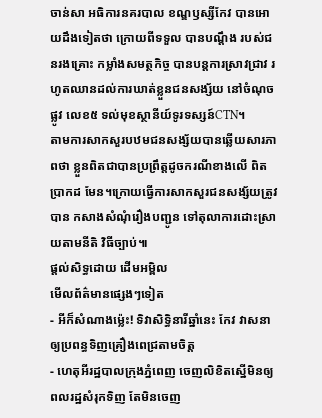ចាន់សា អធិការនគរបាល ខណ្ឌឫស្សីកែវ បានអោយដឹងទៀតថា ក្រោយពីទទួល បានបណ្តឹង របស់ជនរងគ្រោះ កម្លាំងសមត្ថកិច្ច បានបន្តការស្រាវជ្រាវ រហូតឈានដល់ការឃាត់ខ្លួនជនសង្ស័យ នៅចំណុចផ្លូវ លេខ៥ ទល់មុខស្ថានីយ៍ទូរទស្សន៍CTN។
តាមការសាកសួរបឋមជនសង្ស័យបានឆ្លើយសារភាពថា ខ្លួនពិតជាបានប្រព្រឹត្តដូចករណីខាងលើ ពិតប្រាកដ មែន។ក្រោយធ្វើការសាកសួរជនសង្ស័យត្រូវបាន កសាងសំណុំរឿងបញ្ជូន ទៅតុលាការដោះស្រាយតាមនីតិ វិធីច្បាប់៕
ផ្តល់សិទ្ធដោយ ដើមអម្ពិល
មើលព័ត៌មានផ្សេងៗទៀត
- អីក៏សំណាងម្ល៉េះ! ទិវាសិទ្ធិនារីឆ្នាំនេះ កែវ វាសនា ឲ្យប្រពន្ធទិញគ្រឿងពេជ្រតាមចិត្ត
- ហេតុអីរដ្ឋបាលក្រុងភ្នំពេញ ចេញលិខិតស្នើមិនឲ្យពលរដ្ឋសំរុកទិញ តែមិនចេញ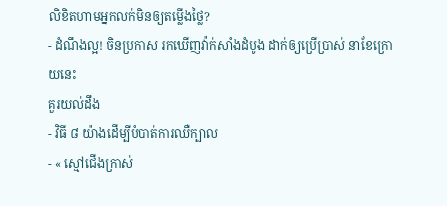លិខិតហាមអ្នកលក់មិនឲ្យតម្លើងថ្លៃ?
- ដំណឹងល្អ! ចិនប្រកាស រកឃើញវ៉ាក់សាំងដំបូង ដាក់ឲ្យប្រើប្រាស់ នាខែក្រោយនេះ
គួរយល់ដឹង
- វិធី ៨ យ៉ាងដើម្បីបំបាត់ការឈឺក្បាល
- « ស្មៅជើងក្រាស់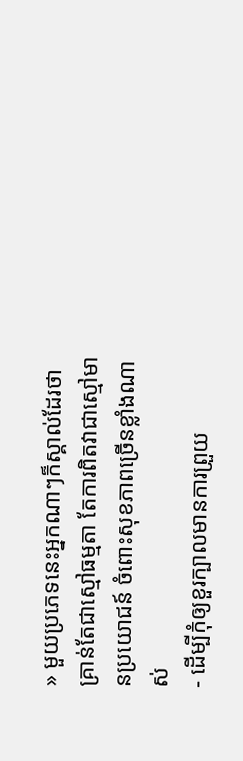» មួយប្រភេទនេះអ្នកណាៗក៏ស្គាល់ដែរថា គ្រាន់តែជាស្មៅធម្មតា តែការពិតវាជាស្មៅមានប្រយោជន៍ ចំពោះសុខភាពច្រើនខ្លាំងណាស់
- ដើម្បីកុំឲ្យខួរក្បាលមានការព្រួយ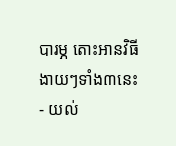បារម្ភ តោះអានវិធីងាយៗទាំង៣នេះ
- យល់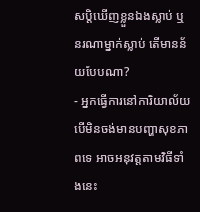សប្តិឃើញខ្លួនឯងស្លាប់ ឬនរណាម្នាក់ស្លាប់ តើមានន័យបែបណា?
- អ្នកធ្វើការនៅការិយាល័យ បើមិនចង់មានបញ្ហាសុខភាពទេ អាចអនុវត្តតាមវិធីទាំងនេះ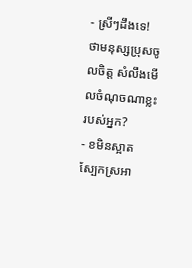- ស្រីៗដឹងទេ! ថាមនុស្សប្រុសចូលចិត្ត សំលឹងមើលចំណុចណាខ្លះរបស់អ្នក?
- ខមិនស្អាត ស្បែកស្រអា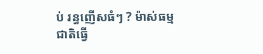ប់ រន្ធញើសធំៗ ? ម៉ាស់ធម្មជាតិធ្វើ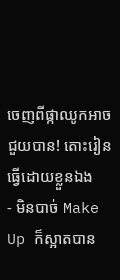ចេញពីផ្កាឈូកអាចជួយបាន! តោះរៀនធ្វើដោយខ្លួនឯង
- មិនបាច់ Make Up ក៏ស្អាតបាន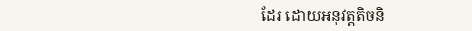ដែរ ដោយអនុវត្តតិចនិ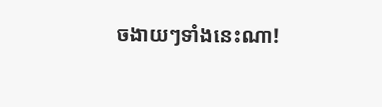ចងាយៗទាំងនេះណា!